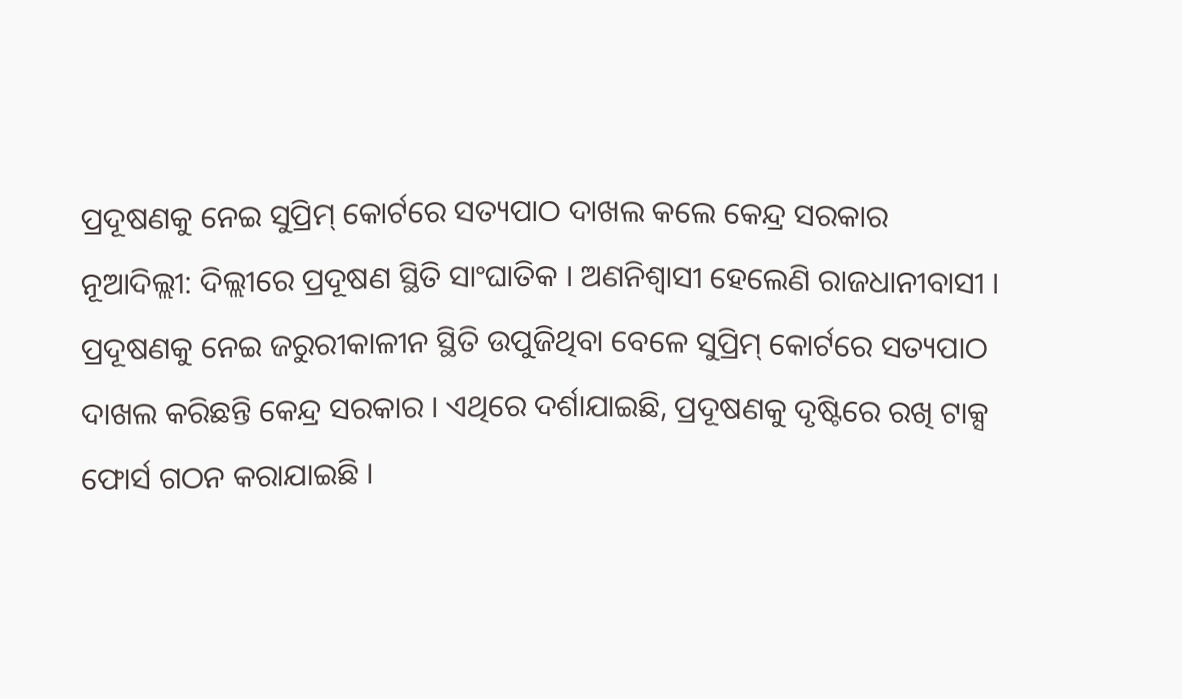ପ୍ରଦୂଷଣକୁ ନେଇ ସୁପ୍ରିମ୍ କୋର୍ଟରେ ସତ୍ୟପାଠ ଦାଖଲ କଲେ କେନ୍ଦ୍ର ସରକାର
ନୂଆଦିଲ୍ଲୀ: ଦିଲ୍ଲୀରେ ପ୍ରଦୂଷଣ ସ୍ଥିତି ସାଂଘାତିକ । ଅଣନିଶ୍ୱାସୀ ହେଲେଣି ରାଜଧାନୀବାସୀ । ପ୍ରଦୂଷଣକୁ ନେଇ ଜରୁରୀକାଳୀନ ସ୍ଥିତି ଉପୁଜିଥିବା ବେଳେ ସୁପ୍ରିମ୍ କୋର୍ଟରେ ସତ୍ୟପାଠ ଦାଖଲ କରିଛନ୍ତି କେନ୍ଦ୍ର ସରକାର । ଏଥିରେ ଦର୍ଶାଯାଇଛି, ପ୍ରଦୂଷଣକୁ ଦୃଷ୍ଟିରେ ରଖି ଟାକ୍ସ ଫୋର୍ସ ଗଠନ କରାଯାଇଛି ।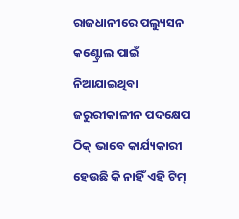ରାଜଧାନୀରେ ପଲ୍ୟୁସନ କଣ୍ଟ୍ରୋଲ ପାଇଁ ନିଆଯାଇଥିବା ଜରୁରୀକାଳୀନ ପଦକ୍ଷେପ ଠିକ୍ ଭାବେ କାର୍ଯ୍ୟକାରୀ ହେଉଛି କି ନାହିଁ ଏହି ଟିମ୍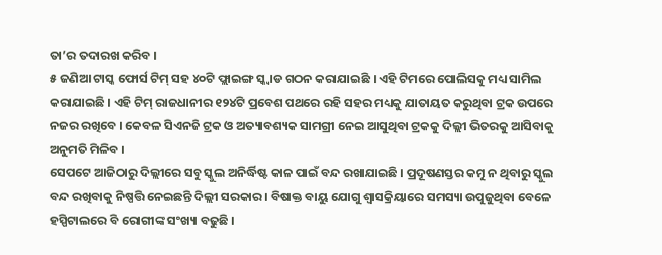ତା’ର ତଦାରଖ କରିବ ।
୫ ଜଣିଆ ଟାସ୍କ ଫୋର୍ସ ଟିମ୍ ସହ ୪୦ଟି ଫ୍ଲାଇଙ୍ଗ ସ୍କ୍ୱାଡ ଗଠନ କରାଯାଇଛି । ଏହି ଟିମରେ ପୋଲିସକୁ ମଧ୍ୟ ସାମିଲ କରାଯାଇଛି । ଏହି ଟିମ୍ ରାଜଧାନୀର ୧୨୪ଟି ପ୍ରବେଶ ପଥରେ ରହି ସହର ମଧ୍ୟକୁ ଯାତାୟତ କରୁଥିବା ଟ୍ରକ ଉପରେ ନଜର ରଖିବେ । କେବଳ ସିଏନଜି ଟ୍ରକ ଓ ଅତ୍ୟାବଶ୍ୟକ ସାମଗ୍ରୀ ନେଇ ଆସୁଥିବା ଟ୍ରକକୁ ଦିଲ୍ଲୀ ଭିତରକୁ ଆସିବାକୁ ଅନୁମତି ମିଳିବ ।
ସେପଟେ ଆଜିଠାରୁ ଦିଲ୍ଲୀରେ ସବୁ ସ୍କୁଲ ଅନିର୍ଦ୍ଧିଷ୍ଟ କାଳ ପାଇଁ ବନ୍ଦ ରଖାଯାଇଛି । ପ୍ରଦୂଷଣସ୍ତର କମୁ ନ ଥିବାରୁ ସ୍କୁଲ ବନ୍ଦ ରଖିବାକୁ ନିଷ୍ପତ୍ତି ନେଇଛନ୍ତି ଦିଲ୍ଲୀ ସରକାର । ବିଷାକ୍ତ ବାୟୁ ଯୋଗୁ ଶ୍ୱାସକ୍ରିୟାରେ ସମସ୍ୟା ଉପୁଜୁଥିବା ବେଳେ ହସ୍ପିଟାଲରେ ବି ରୋଗୀଙ୍କ ସଂଖ୍ୟା ବଢୁଛି ।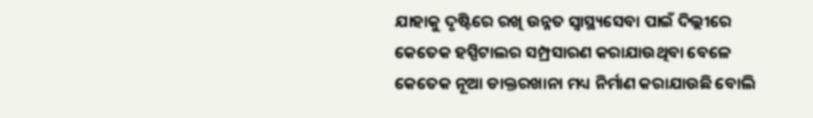ଯାହାକୁ ଦୃଷ୍ଟିରେ ରଖି ଉନ୍ନତ ସ୍ୱାସ୍ଥ୍ୟସେବା ପାଇଁ ଦିଲ୍ଲୀରେ କେତେକ ହସ୍ପିଟାଲର ସମ୍ପ୍ରସାରଣ କରାଯାଉଥିବା ବେଳେ କେତେକ ନୂଆ ଡାକ୍ତରଖାନା ମଧ୍ୟ ନିର୍ମାଣ କରାଯାଉଛି ବୋଲି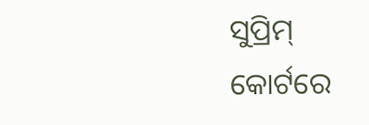ସୁପ୍ରିମ୍ କୋର୍ଟରେ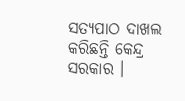ସତ୍ୟପାଠ ଦାଖଲ କରିଛନ୍ତି କେନ୍ଦ୍ର ସରକାର ।